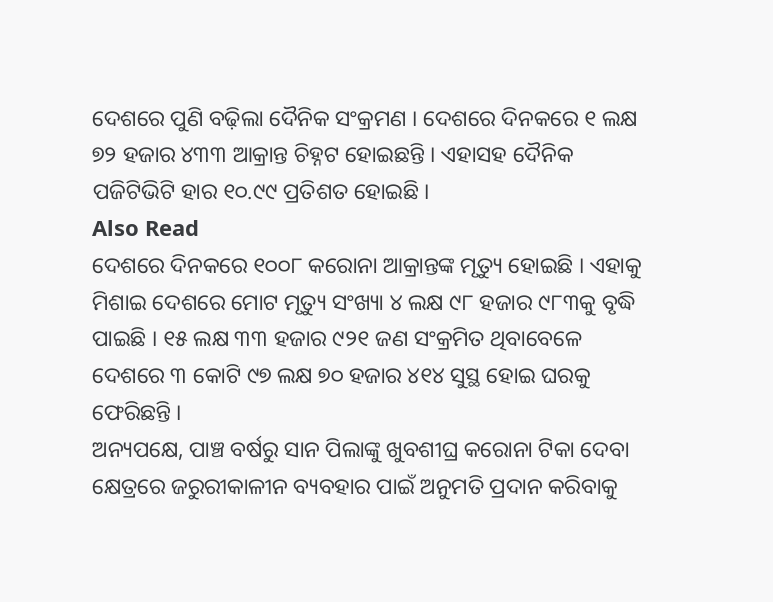ଦେଶରେ ପୁଣି ବଢ଼ିଲା ଦୈନିକ ସଂକ୍ରମଣ । ଦେଶରେ ଦିନକରେ ୧ ଲକ୍ଷ ୭୨ ହଜାର ୪୩୩ ଆକ୍ରାନ୍ତ ଚିହ୍ନଟ ହୋଇଛନ୍ତି । ଏହାସହ ଦୈନିକ ପଜିଟିଭିଟି ହାର ୧୦.୯୯ ପ୍ରତିଶତ ହୋଇଛି ।
Also Read
ଦେଶରେ ଦିନକରେ ୧୦୦୮ କରୋନା ଆକ୍ରାନ୍ତଙ୍କ ମୃତ୍ୟୁ ହୋଇଛି । ଏହାକୁ ମିଶାଇ ଦେଶରେ ମୋଟ ମୃତ୍ୟୁ ସଂଖ୍ୟା ୪ ଲକ୍ଷ ୯୮ ହଜାର ୯୮୩କୁ ବୃଦ୍ଧି ପାଇଛି । ୧୫ ଲକ୍ଷ ୩୩ ହଜାର ୯୨୧ ଜଣ ସଂକ୍ରମିତ ଥିବାବେଳେ ଦେଶରେ ୩ କୋଟି ୯୭ ଲକ୍ଷ ୭୦ ହଜାର ୪୧୪ ସୁସ୍ଥ ହୋଇ ଘରକୁ ଫେରିଛନ୍ତି ।
ଅନ୍ୟପକ୍ଷେ, ପାଞ୍ଚ ବର୍ଷରୁ ସାନ ପିଲାଙ୍କୁ ଖୁବଶୀଘ୍ର କରୋନା ଟିକା ଦେବା କ୍ଷେତ୍ରରେ ଜରୁରୀକାଳୀନ ବ୍ୟବହାର ପାଇଁ ଅନୁମତି ପ୍ରଦାନ କରିବାକୁ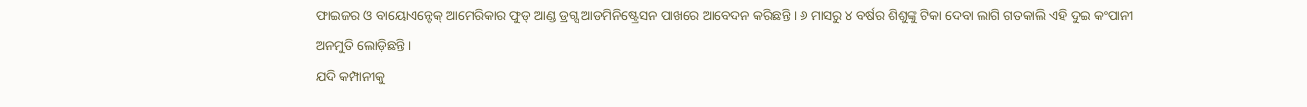ଫାଇଜର ଓ ବାୟୋଏନ୍ଟେକ୍ ଆମେରିକାର ଫୁଡ୍ ଆଣ୍ଡ ଡ୍ରଗ୍ସ ଆଡମିନିଷ୍ଟ୍ରେସନ ପାଖରେ ଆବେଦନ କରିଛନ୍ତି । ୬ ମାସରୁ ୪ ବର୍ଷର ଶିଶୁଙ୍କୁ ଟିକା ଦେବା ଲାଗି ଗତକାଲି ଏହି ଦୁଇ କଂପାନୀ ଅନମୁତି ଲୋଡ଼ିଛନ୍ତି ।
ଯଦି କମ୍ପାନୀକୁ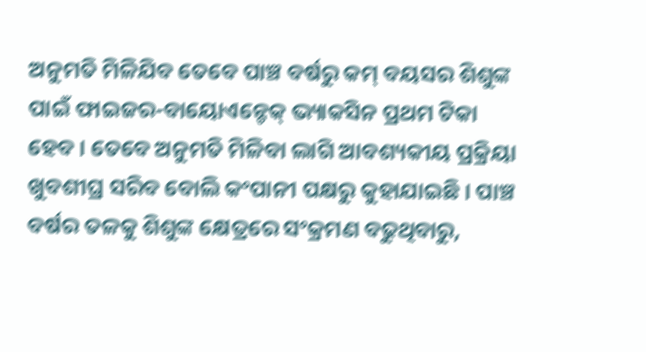ଅନୁମତି ମିଳିଯିବ ତେବେ ପାଞ୍ଚ ବର୍ଷରୁ କମ୍ ବୟସର ଶିଶୁଙ୍କ ପାଇଁ ଫାଇଜର-ବାୟୋଏନ୍ଟେକ୍ ଭ୍ୟାକସିନ ପ୍ରଥମ ଟିକା ହେବ । ତେବେ ଅନୁମତି ମିଳିବା ଲାଗି ଆବଶ୍ୟକୀୟ ପ୍ରକ୍ରିୟା ଖୁବଶୀଘ୍ର ସରିବ ବୋଲି କଂପାନୀ ପକ୍ଷରୁ କୁହାଯାଇଛି । ପାଞ୍ଚ ବର୍ଷର ତଳକୁ ଶିଶୁଙ୍କ କ୍ଷେତ୍ରରେ ସଂକ୍ରମଣ ବଢୁଥିବାରୁ,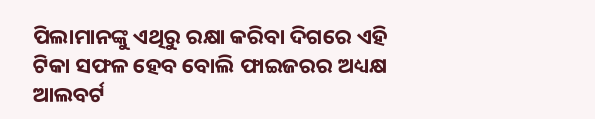ପିଲାମାନଙ୍କୁ ଏଥିରୁ ରକ୍ଷା କରିବା ଦିଗରେ ଏହି ଟିକା ସଫଳ ହେବ ବୋଲି ଫାଇଜରର ଅଧ୍ୟକ୍ଷ ଆଲବର୍ଟ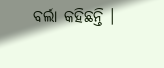ବର୍ଲା କହିଛନ୍ତି ।